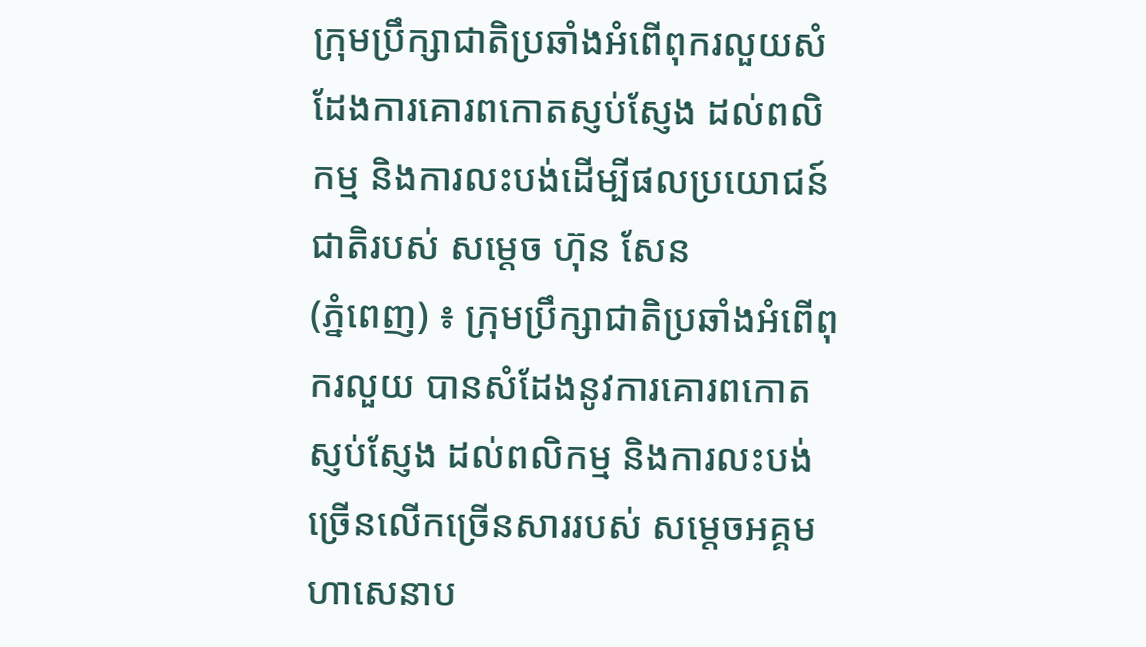ក្រុមប្រឹក្សាជាតិប្រឆាំងអំពើពុករលួយសំដែងការគោរពកោតស្ញប់ស្ញែង ដល់ពលិកម្ម និងការលះបង់ដើម្បីផលប្រយោជន៍ជាតិរបស់ សម្តេច ហ៊ុន សែន
(ភ្នំពេញ) ៖ ក្រុមប្រឹក្សាជាតិប្រឆាំងអំពើពុករលួយ បានសំដែងនូវការគោរពកោតស្ញប់ស្ញែង ដល់ពលិកម្ម និងការលះបង់ច្រើនលើកច្រើនសាររបស់ សម្តេចអគ្គមហាសេនាប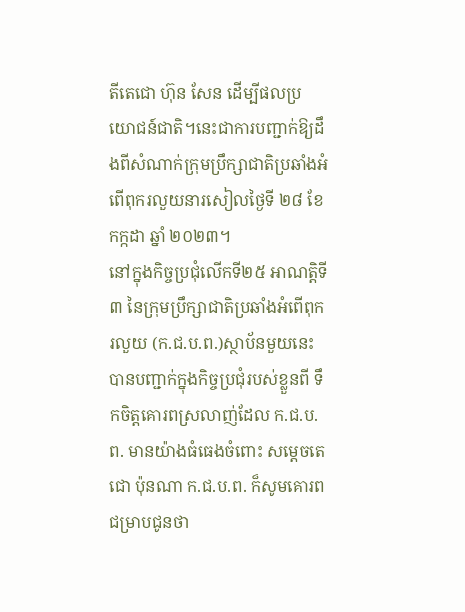តីតេជោ ហ៊ុន សែន ដើម្បីផលប្រយោជន៍ជាតិ។នេះជាការបញ្ជាក់ឱ្យដឹងពីសំណាក់ក្រុមប្រឹក្សាជាតិប្រឆាំងអំពើពុករលួយនារសៀលថ្ងៃទី ២៨ ខែ កក្កដា ឆ្នាំ ២០២៣។
នៅក្នុងកិច្ចប្រជុំលើកទី២៥ អាណត្តិទី៣ នៃក្រុមប្រឹក្សាជាតិប្រឆាំងអំពើពុករលួយ (ក.ជ.ប.ព.)ស្ថាប័នមួយនេះបានបញ្ជាក់ក្នុងកិច្ចប្រជុំរបស់ខ្លួនពី ទឹកចិត្តគោរពស្រលាញ់ដែល ក.ជ.ប.ព. មានយ៉ាងធំធេងចំពោះ សម្ដេចតេជោ ប៉ុនណា ក.ជ.ប.ព. ក៏សូមគោរពជម្រាបជូនថា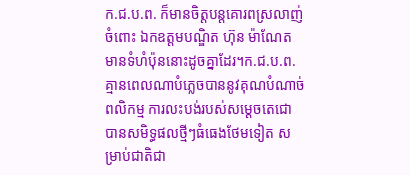ក.ជ.ប.ព. ក៏មានចិត្តបន្តគោរពស្រលាញ់ចំពោះ ឯកឧត្តមបណ្ឌិត ហ៊ុន ម៉ាណែត មានទំហំប៉ុននោះដូចគ្នាដែរ។ក.ជ.ប.ព. គ្មានពេលណាបំភ្លេចបាននូវគុណបំណាច់ ពលិកម្ម ការលះបង់របស់សម្ដេចតេជោ បានសមិទ្ធផលថ្មីៗធំធេងថែមទៀត សម្រាប់ជាតិជា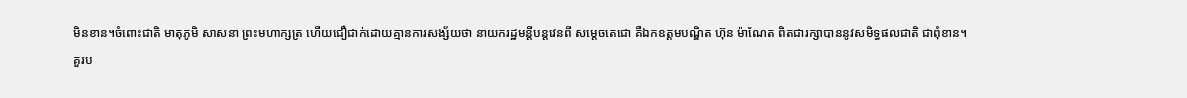មិនខាន។ចំពោះជាតិ មាតុភូមិ សាសនា ព្រះមហាក្សត្រ ហើយជឿជាក់ដោយគ្មានការសង្ស័យថា នាយករដ្ឋមន្តីបន្តវេនពី សម្តេចតេជោ គឺឯកឧត្ដមបណ្ឌិត ហ៊ុន ម៉ាណែត ពិតជារក្សាបាននូវសមិទ្ធផលជាតិ ជាពុំខាន។
គួរប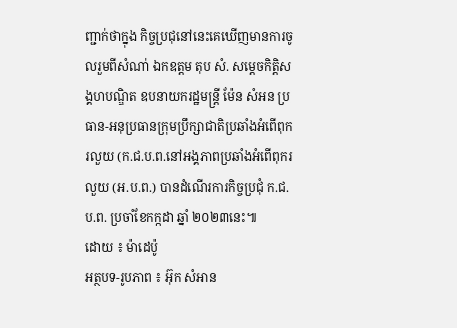ញ្ជាក់ថាក្នុង កិច្ចប្រជុនៅនេះគេឃើញមានការចូលរួមពីសំណា់ ឯកឧត្តម តុប សំ. សម្ដេចកិត្តិសង្គហបណ្ឌិត ឧបនាយករដ្ឋមន្ត្រី ម៉ែន សំអន ប្រធាន-អនុប្រធានក្រុមប្រឹក្សាជាតិប្រឆាំងអំពើពុករលួយ (ក.ជ.ប.ព.នៅអង្គភាពប្រឆាំងអំពើពុករលួយ (អ.ប.ព.) បានដំណើរការកិច្ចប្រជុំ ក.ជ.ប.ព. ប្រចាំខែកក្កដា ឆ្នាំ ២០២៣នេះ៕
ដោយ ៖ ម៉ាដេប៉ូ
អត្ថបទ-រូបភាព ៖ អ៊ុក សំអាន